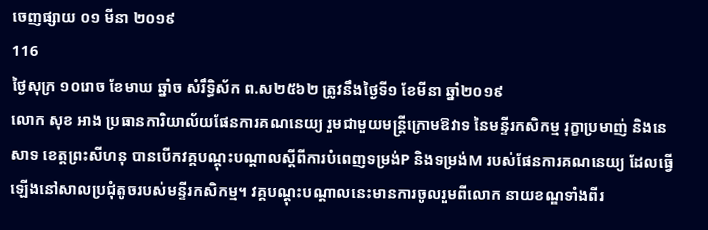ចេញផ្សាយ ០១ មីនា ២០១៩
116
ថ្ងៃសុក្រ ១០រោច ខែមាឃ ឆ្នាំច សំរឹទ្ធិស័ក ព.ស២៥៦២ ត្រូវនឹងថ្ងៃទី១ ខែមីនា ឆ្នាំ២០១៩
លោក សុខ អាង ប្រធានការិយាល័យផែនការគណនេយ្យ រួមជាមួយមន្ត្រីក្រោមឱវាទ នៃមន្ទីរកសិកម្ម រុក្ខាប្រមាញ់ និងនេសាទ ខេត្តព្រះសីហនុ បានបើកវគ្គបណ្ដុះបណ្តាលស្ដីពីការបំពេញទម្រង់P និងទម្រង់M របស់ផែនការគណនេយ្យ ដែលធ្វើឡើងនៅសាលប្រជុំតូចរបស់មន្ទីរកសិកម្ម។ វគ្គបណ្តុះបណ្តាលនេះមានការចូលរួមពីលោក នាយខណ្ឌទាំងពីរ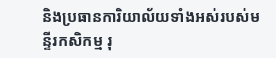និងប្រធានការិយាល័យទាំងអស់របស់មន្ទីរកសិកម្ម រុ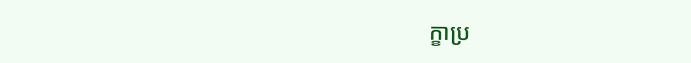ក្ខាប្រ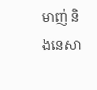មាញ់ និងនេសា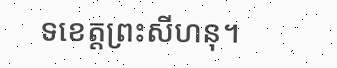ទខេត្តព្រះសីហនុ។